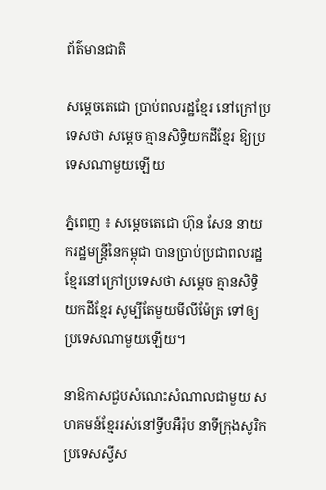ព័ត៌មានជាតិ

សម្ដេចតេជោ ប្រាប់ពលរដ្ឋខ្មែរ នៅក្រៅប្រទេសថា សម្ដេច គ្មានសិទ្ធិយកដីខ្មែរ ឱ្យប្រទេសណាមួយឡើយ

ភ្នំពេញ ៖ សម្ដេចតេជោ ហ៊ុន សែន នាយករដ្ឋមន្ដ្រីនៃកម្ពុជា បានប្រាប់ប្រជាពលរដ្ឋខ្មែរនៅក្រៅប្រទេសថា សម្ដេច គ្មានសិទ្ធិយកដីខ្មែរ សូម្បីតែមួយមីលីម៉ែត្រ ទៅឲ្យប្រទេសណាមួយឡើយ។

នាឱកាសជួបសំណេះសំណាលជាមួយ សហគមន៍ខ្មែររស់នៅទ្វីបអឺរ៉ុប នាទីក្រុងសូរិក ប្រទេសស្វីស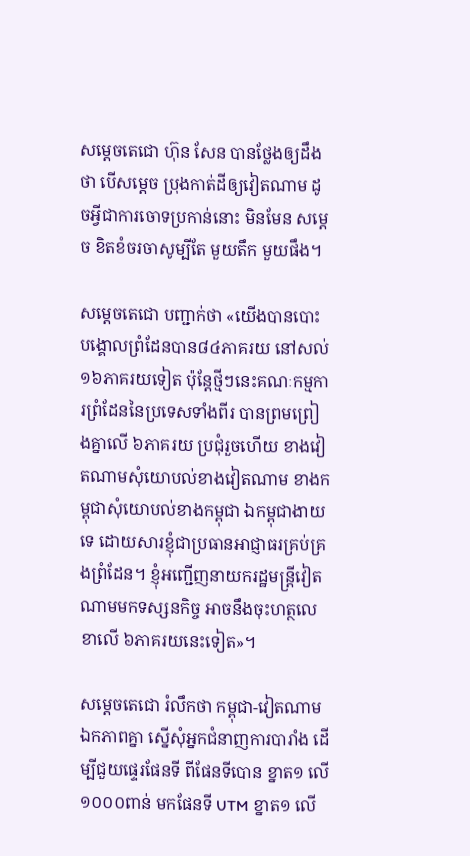សម្ដេចតេជោ ហ៊ុន សែន បានថ្លែងឲ្យដឹងថា បើសម្ដេច ប្រុងកាត់ដីឲ្យវៀតណាម ដូចអ្វីជាការចោទប្រកាន់នោះ មិនមែន សម្ដេច ខិតខំចរចាសូម្បីតែ មួយតឹក មួយផឹង។

សម្ដេចតេជោ បញ្ជាក់ថា «យើងបានបោះបង្គោលព្រំដែនបាន៨៤ភាគរយ នៅសល់១៦ភាគរយទៀត ប៉ុន្ដែថ្មីៗនេះគណៈកម្មការព្រំដែននៃប្រទេសទាំងពីរ បានព្រមព្រៀងគ្នាលើ ៦ភាគរយ ប្រជុំរួចហើយ ខាងវៀតណាមសុំយោបល់ខាងវៀតណាម ខាងកម្ពុជាសុំយោបល់ខាងកម្ពុជា ឯកម្ពុជាងាយទេ ដោយសារខ្ញុំជាប្រធានអាជ្ញាធរគ្រប់គ្រងព្រំដែន។ ខ្ញុំអញ្ជើញនាយករដ្ឋមន្ដ្រីវៀតណាមមកទស្សនកិច្ច អាចនឹងចុះហត្ថលេខាលើ ៦ភាគរយនេះទៀត»។

សម្ដេចតេជោ រំលឹកថា កម្ពុជា-វៀតណាម ឯកភាពគ្នា ស្នើសុំអ្នកជំនាញការបារាំង ដើម្បីជួយផ្ទេរផែនទី ពីផែនទីបោន ខ្នាត១ លើ១០០០ពាន់ មកផែនទី UTM ខ្នាត១ លើ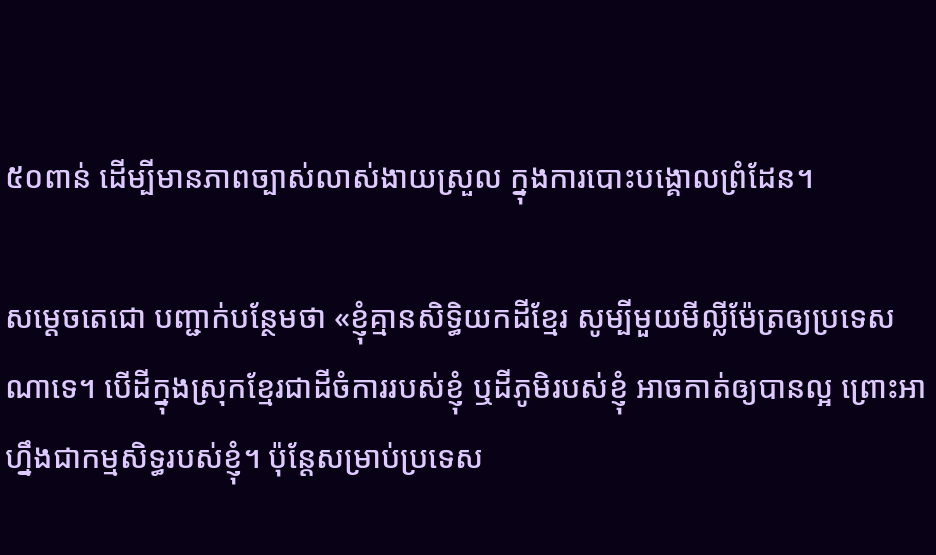៥០ពាន់ ដើម្បីមានភាពច្បាស់លាស់ងាយស្រួល ក្នុងការបោះបង្គោលព្រំដែន។

សម្ដេចតេជោ បញ្ជាក់បន្ថែមថា «ខ្ញុំគ្មានសិទ្ធិយកដីខ្មែរ សូម្បីមួយមីល្លីម៉ែត្រឲ្យប្រទេសណាទេ។ បើដីក្នុងស្រុកខ្មែរជាដីចំការរបស់ខ្ញុំ ឬដីភូមិរបស់ខ្ញុំ អាចកាត់ឲ្យបានល្អ ព្រោះអាហ្នឹងជាកម្មសិទ្ធរបស់ខ្ញុំ។ ប៉ុន្ដែសម្រាប់ប្រទេស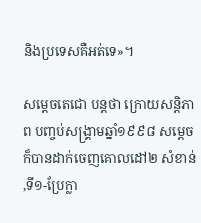និងប្រទេសគឺអត់ទេ»។

សម្ដេចតេជោ បន្ដថា ក្រោយសន្ដិភាព បញ្ចប់សង្គ្រាមឆ្នាំ១៩៩៨ សម្ដេច ក៏បានដាក់ចេញគោលដៅ២ សំខាន់ ,ទី១-ប្រែក្លា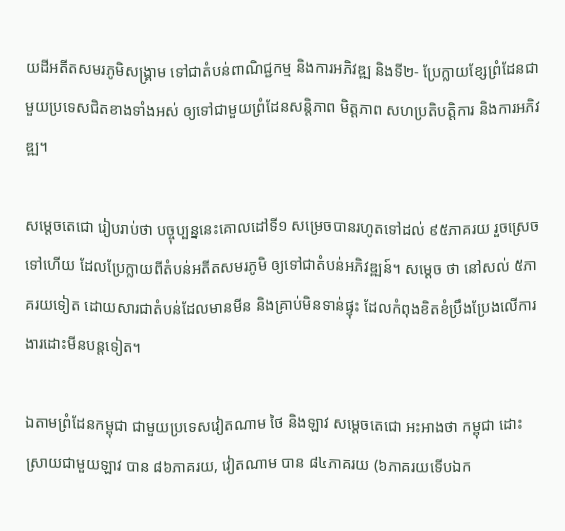យដីអតីតសមរភូមិសង្គ្រាម ទៅជាតំបន់ពាណិជ្ជកម្ម និងការអភិវឌ្ឍ និងទី២- ប្រែក្លាយខ្សែព្រំដែនជាមួយប្រទេសជិតខាងទាំងអស់ ឲ្យទៅជាមួយព្រំដែនសន្ដិភាព មិត្តភាព សហប្រតិបត្តិការ និងការអភិវឌ្ឍ។

សម្ដេចតេជោ រៀបរាប់ថា បច្ចុប្បន្ននេះគោលដៅទី១ សម្រេចបានរហូតទៅដល់ ៩៥ភាគរយ រួចស្រេចទៅហើយ ដែលប្រែក្លាយពីតំបន់អតីតសមរភូមិ ឲ្យទៅជាតំបន់អភិវឌ្ឍន៍។ សម្ដេច ថា នៅសល់ ៥ភាគរយទៀត ដោយសារជាតំបន់ដែលមានមីន និងគ្រាប់មិនទាន់ផ្ទុះ ដែលកំពុងខិតខំប្រឹងប្រែងលើការងារដោះមីនបន្ដទៀត។

ឯតាមព្រំដែនកម្ពុជា ជាមួយប្រទេសវៀតណាម ថៃ និងឡាវ សម្ដេចតេជោ អះអាងថា កម្ពុជា ដោះស្រាយជាមួយឡាវ បាន ៨៦ភាគរយ, វៀតណាម បាន ៨៤ភាគរយ (៦ភាគរយទើបឯក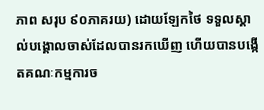ភាព សរុប ៩០ភាគរយ) ដោយឡែកថៃ ទទួលស្គាល់បង្គោលចាស់ដែលបានរកឃើញ ហើយបានបង្កើតគណៈកម្មការច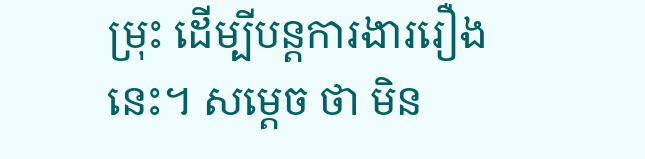ម្រុះ ដើម្បីបន្ដការងាររឿងនេះ។ សម្ដេច ថា មិន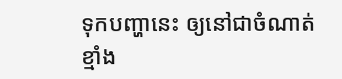ទុកបញ្ហានេះ ឲ្យនៅជាចំណាត់ខ្មាំង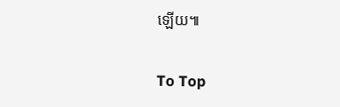ឡើយ៕

To Top